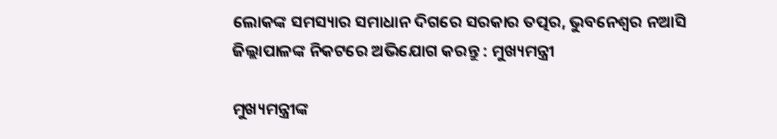ଲୋକଙ୍କ ସମସ୍ୟାର ସମାଧାନ ଦିଗରେ ସରକାର ତତ୍ପର, ଭୁବନେଶ୍ବର ନଆସି ଜିଲ୍ଲାପାଳଙ୍କ ନିକଟରେ ଅଭିଯୋଗ କରନ୍ତୁ : ମୁଖ୍ୟମନ୍ତ୍ରୀ

ମୁଖ୍ୟମନ୍ତ୍ରୀଙ୍କ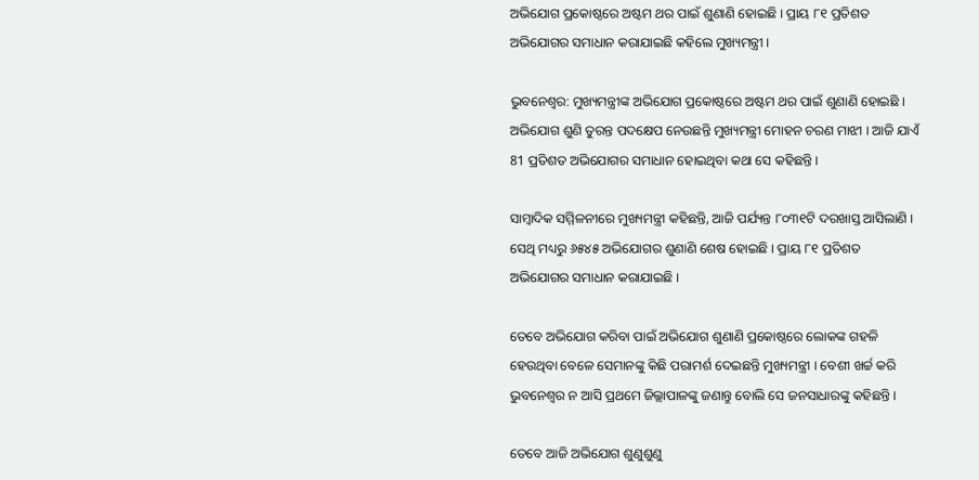ଅଭିଯୋଗ ପ୍ରକୋଷ୍ଠରେ ଅଷ୍ଟମ ଥର ପାଇଁ ଶୁଣାଣି ହୋଇଛି । ପ୍ରାୟ ୮୧ ପ୍ରତିଶତ ଅଭିଯୋଗର ସମାଧାନ କରାଯାଇଛି କହିଲେ ମୁଖ୍ୟମନ୍ତ୍ରୀ ।

ଭୁବନେଶ୍ବର: ମୁଖ୍ୟମନ୍ତ୍ରୀଙ୍କ ଅଭିଯୋଗ ପ୍ରକୋଷ୍ଠରେ ଅଷ୍ଟମ ଥର ପାଇଁ ଶୁଣାଣି ହୋଇଛି । ଅଭିଯୋଗ ଶୁଣି ତୁରନ୍ତ ପଦକ୍ଷେପ ନେଉଛନ୍ତି ମୁଖ୍ୟମନ୍ତ୍ରୀ ମୋହନ ଚରଣ ମାଝୀ । ଆଜି ଯାଏଁ  81 ପ୍ରତିଶତ ଅଭିଯୋଗର ସମାଧାନ ହୋଇଥିବା କଥା ସେ କହିଛନ୍ତି ।

ସାମ୍ବାଦିକ ସମ୍ମିଳନୀରେ ମୁଖ୍ୟମନ୍ତ୍ରୀ କହିଛନ୍ତି, ଆଜି ପର୍ଯ୍ୟନ୍ତ ୮୦୩୧ଟି ଦରଖାସ୍ତ ଆସିଲାଣି । ସେଥି ମଧ୍ୟରୁ ୬୫୪୫ ଅଭିଯୋଗର ଶୁଣାଣି ଶେଷ ହୋଇଛି । ପ୍ରାୟ ୮୧ ପ୍ରତିଶତ ଅଭିଯୋଗର ସମାଧାନ କରାଯାଇଛି ।

ତେବେ ଅଭିଯୋଗ କରିବା ପାଇଁ ଅଭିଯୋଗ ଶୁଣାଣି ପ୍ରକୋଷ୍ଠରେ ଲୋକଙ୍କ ଗହଳି ହେଉଥିବା ବେଳେ ସେମାନଙ୍କୁ କିଛି ପରାମର୍ଶ ଦେଇଛନ୍ତି ମୁଖ୍ୟମନ୍ତ୍ରୀ । ବେଶୀ ଖର୍ଚ୍ଚ କରି ଭୁବନେଶ୍ବର ନ ଆସି ପ୍ରଥମେ ଜିଲ୍ଲାପାଳଙ୍କୁ ଜଣାନ୍ତୁ ବୋଲି ସେ ଜନସାଧାରଙ୍କୁ କହିଛନ୍ତି ।

ତେବେ ଆଜି ଅଭିଯୋଗ ଶୁଣୁଶୁଣୁ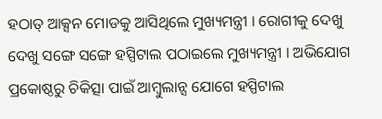ହଠାତ୍ ଆକ୍ସନ ମୋଡକୁ ଆସିଥିଲେ ମୁଖ୍ୟମନ୍ତ୍ରୀ । ରୋଗୀକୁ ଦେଖୁ ଦେଖୁ ସଙ୍ଗେ ସଙ୍ଗେ ହସ୍ପିଟାଲ ପଠାଇଲେ ମୁଖ୍ୟମନ୍ତ୍ରୀ । ଅଭିଯୋଗ ପ୍ରକୋଷ୍ଠରୁ ଚିକିତ୍ସା ପାଇଁ ଆମ୍ବୁଲାନ୍ସ ଯୋଗେ ହସ୍ପିଟାଲ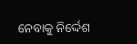ନେବାକୁ ନିର୍ଦ୍ଦେଶ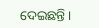ଦେଇଛନ୍ତି ।